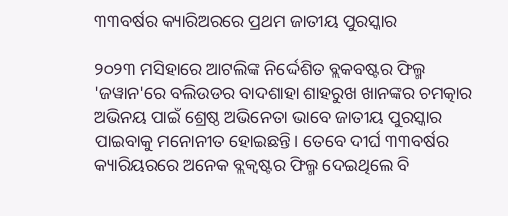୩୩ବର୍ଷର କ୍ୟାରିଅରରେ ପ୍ରଥମ ଜାତୀୟ ପୁରସ୍କାର

୨୦୨୩ ମସିହାରେ ଆଟଲିଙ୍କ ନିର୍ଦ୍ଦେଶିତ ବ୍ଲକବଷ୍ଟର ଫିଲ୍ମ 'ଜୱାନ'ରେ ବଲିଉଡର ବାଦଶାହା ଶାହରୁଖ ଖାନଙ୍କର ଚମତ୍କାର ଅଭିନୟ ପାଇଁ ଶ୍ରେଷ୍ଠ ଅଭିନେତା ଭାବେ ଜାତୀୟ ପୁରସ୍କାର ପାଇବାକୁ ମନୋନୀତ ହୋଇଛନ୍ତି। ତେବେ ଦୀର୍ଘ ୩୩ବର୍ଷର କ୍ୟାରିୟରରେ ଅନେକ ବ୍ଲକ୍ବଷ୍ଟର ଫିଲ୍ମ ଦେଇଥିଲେ ବି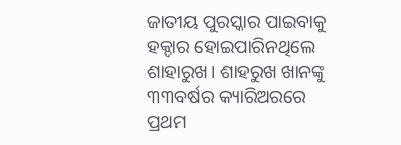ଜାତୀୟ ପୁରସ୍କାର ପାଇବାକୁ ହକ୍ଦାର ହୋଇପାରିନଥିଲେ ଶାହାରୁଖ। ଶାହରୁଖ ଖାନଙ୍କୁ ୩୩ବର୍ଷର କ୍ୟାରିଅରରେ ପ୍ରଥମ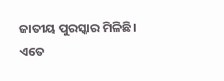ଜାତୀୟ ପୁରସ୍କାର ମିଳିଛି।
ଏତେ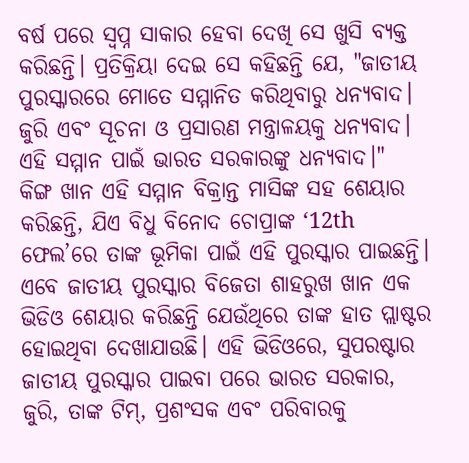ବର୍ଷ ପରେ ସ୍ବପ୍ନ ସାକାର ହେବା ଦେଖି ସେ ଖୁସି ବ୍ୟକ୍ତ କରିଛନ୍ତି। ପ୍ରତିକ୍ରିୟା ଦେଇ ସେ କହିଛନ୍ତି ଯେ, "ଜାତୀୟ ପୁରସ୍କାରରେ ମୋତେ ସମ୍ମାନିତ କରିଥିବାରୁ ଧନ୍ୟବାଦ। ଜୁରି ଏବଂ ସୂଚନା ଓ ପ୍ରସାରଣ ମନ୍ତ୍ରାଳୟକୁ ଧନ୍ୟବାଦ। ଏହି ସମ୍ମାନ ପାଇଁ ଭାରତ ସରକାରଙ୍କୁ ଧନ୍ୟବାଦ।"
କିଙ୍ଗ ଖାନ ଏହି ସମ୍ମାନ ବିକ୍ରାନ୍ତ ମାସିଙ୍କ ସହ ଶେୟାର କରିଛନ୍ତି, ଯିଏ ବିଧୁ ବିନୋଦ ଚୋପ୍ରାଙ୍କ ‘12th ଫେଲ’ରେ ତାଙ୍କ ଭୂମିକା ପାଇଁ ଏହି ପୁରସ୍କାର ପାଇଛନ୍ତି। ଏବେ ଜାତୀୟ ପୁରସ୍କାର ବିଜେତା ଶାହରୁଖ ଖାନ ଏକ ଭିଡିଓ ଶେୟାର କରିଛନ୍ତି ଯେଉଁଥିରେ ତାଙ୍କ ହାତ ପ୍ଲାଷ୍ଟର ହୋଇଥିବା ଦେଖାଯାଉଛି। ଏହି ଭିଡିଓରେ, ସୁପରଷ୍ଟାର ଜାତୀୟ ପୁରସ୍କାର ପାଇବା ପରେ ଭାରତ ସରକାର, ଜୁରି, ତାଙ୍କ ଟିମ୍, ପ୍ରଶଂସକ ଏବଂ ପରିବାରକୁ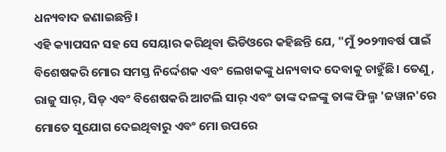ଧନ୍ୟବାଦ ଜଣାଇଛନ୍ତି।
ଏହି କ୍ୟାପସନ ସହ ସେ ସେୟାର କରିଥିବା ଭିଡିଓରେ କହିଛନ୍ତି ଯେ, "ମୁଁ ୨୦୨୩ବର୍ଷ ପାଇଁ ବିଶେଷକରି ମୋର ସମସ୍ତ ନିର୍ଦ୍ଦେଶକ ଏବଂ ଲେଖକଙ୍କୁ ଧନ୍ୟବାଦ ଦେବାକୁ ଚାହୁଁଛି। ତେଣୁ, ରାଜୁ ସାର୍, ସିଡ୍ ଏବଂ ବିଶେଷକରି ଆଟଲି ସାର୍ ଏବଂ ତାଙ୍କ ଦଳଙ୍କୁ ତାଙ୍କ ଫିଲ୍ମ 'ଜୱାନ'ରେ ମୋତେ ସୁଯୋଗ ଦେଇଥିବାରୁ ଏବଂ ମୋ ଉପରେ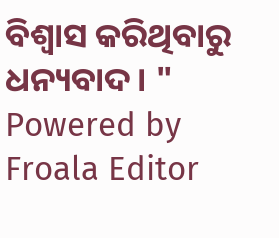ବିଶ୍ୱାସ କରିଥିବାରୁ ଧନ୍ୟବାଦ। "
Powered by Froala Editor